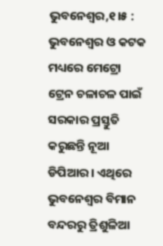ଭୁବନେଶ୍ବର,୧।୫ : ଭୁବନେଶ୍ଵର ଓ କଟକ ମଧ୍ୟରେ ମେଟ୍ରୋ ଟ୍ରେନ ଚଳାଚଳ ପାଇଁ ସରକାର ପ୍ରସ୍ତୁତି କରୁଛନ୍ତି ନୂଆ ଡିପିଆର । ଏଥିରେ ଭୁବନେଶ୍ୱର ବିମାନ ବନ୍ଦରରୁ ତ୍ରିଶୁଳିଆ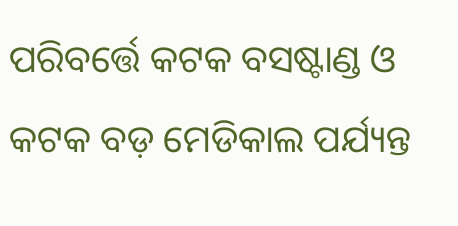ପରିବର୍ତ୍ତେ କଟକ ବସଷ୍ଟାଣ୍ଡ ଓ କଟକ ବଡ଼ ମେଡିକାଲ ପର୍ଯ୍ୟନ୍ତ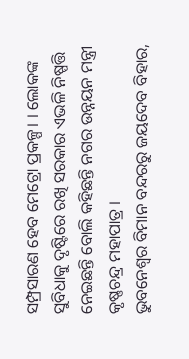ସମ୍ପ୍ରସାରଣ ହେବ ମେଟ୍ରୋ ପ୍ରକଳ୍ପ। । ଲୋକଙ୍କ ସୁବିଧାକୁ ଦୃଷ୍ଟିରେ ରଖି ସରକାର ଏଭଳି ନିଷ୍ପତ୍ତି ନେଇଛନ୍ତି ବୋଲି କହିଛନ୍ତି ନଗର ଉନ୍ନୟନ ମନ୍ତ୍ରୀ କୃଷ୍ଣଚନ୍ଦ୍ର ମହାପାତ୍ର ।
ଭୁବନେଶ୍ୱର ବିମାନ ବନ୍ଦରରୁ ଜୟଦେବ ବିହାର,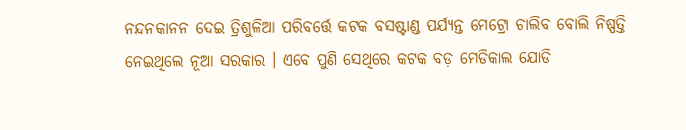ନନ୍ଦନକାନନ ଦେଇ ତ୍ରିଶୁଳିଆ ପରିବର୍ତ୍ତେ କଟକ ବସଷ୍ଟାଣ୍ଡ ପର୍ଯ୍ୟନ୍ତ ମେଟ୍ରୋ ଚାଲିବ ବୋଲି ନିଷ୍ପତ୍ତି ନେଇଥିଲେ ନୂଆ ସରକାର । ଏବେ ପୁଣି ସେଥିରେ କଟକ ବଡ଼ ମେଡିକାଲ ଯୋଡି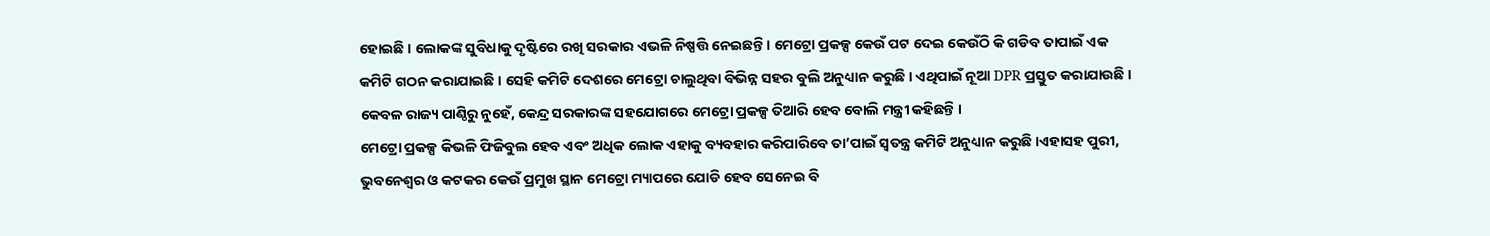ହୋଇଛି । ଲୋକଙ୍କ ସୁବିଧାକୁ ଦୃଷ୍ଟିରେ ରଖି ସରକାର ଏଭଳି ନିଷ୍ପତ୍ତି ନେଇଛନ୍ତି। ମେଟ୍ରୋ ପ୍ରକଳ୍ପ କେଉଁ ପଟ ଦେଇ କେଉଁଠି କି ଗଡିବ ତାପାଇଁ ଏକ କମିଟି ଗଠନ କରାଯାଇଛି । ସେହି କମିଟି ଦେଶରେ ମେଟ୍ରୋ ଚାଲୁଥିବା ବିଭିନ୍ନ ସହର ବୁଲି ଅନୁଧ୍ୟାନ କରୁଛି । ଏଥିପାଇଁ ନୂଆ DPR ପ୍ରସ୍ତୁତ କରାଯାଉଛି । କେବଳ ରାଜ୍ୟ ପାଣ୍ଠିରୁ ନୁହେଁ, କେନ୍ଦ୍ର ସରକାରଙ୍କ ସହଯୋଗରେ ମେଟ୍ରୋ ପ୍ରକଳ୍ପ ତିଆରି ହେବ ବୋଲି ମନ୍ତ୍ରୀ କହିଛନ୍ତି ।
ମେଟ୍ରୋ ପ୍ରକଳ୍ପ କିଭଳି ଫିଜିବୁଲ ହେବ ଏବଂ ଅଧିକ ଲୋକ ଏହାକୁ ବ୍ୟବହାର କରିପାରିବେ ତା’ପାଇଁ ସ୍ୱତନ୍ତ୍ର କମିଟି ଅନୁଧ୍ୟାନ କରୁଛି ।ଏହାସହ ପୁରୀ, ଭୁବନେଶ୍ବର ଓ କଟକର କେଉଁ ପ୍ରମୁଖ ସ୍ଥାନ ମେଟ୍ରୋ ମ୍ୟାପରେ ଯୋଡି ହେବ ସେନେଇ ବି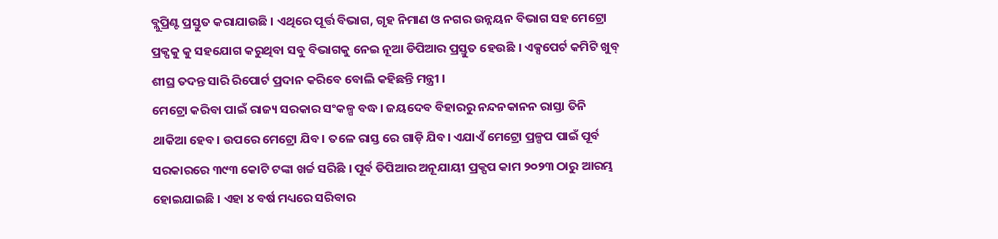ବ୍ଲୁପ୍ରିଣ୍ଟ ପ୍ରସ୍ତୁତ କରାଯାଉଛି । ଏଥିରେ ପୂର୍ତ୍ତ ବିଭାଗ, ଗୃହ ନିମାଣ ଓ ନଗର ଉନ୍ନୟନ ବିଭାଗ ସହ ମେଟ୍ରୋ ପ୍ରକ୍ପକୁ କୁ ସହଯୋଗ କରୁଥିବା ସବୁ ବିଭାଗକୁ ନେଇ ନୂଆ ଡିପିଆର ପ୍ରସ୍ତୁତ ହେଉଛି । ଏକ୍ସପେର୍ଟ କମିଟି ଖୁବ୍ ଶୀଘ୍ର ତଦନ୍ତ ସାରି ରିପୋର୍ଟ ପ୍ରଦାନ କରିବେ ବୋଲି କହିଛନ୍ତି ମନ୍ତ୍ରୀ ।
ମେଟ୍ରୋ କରିବା ପାଇଁ ରାଜ୍ୟ ସରକାର ସଂକଳ୍ପ ବଦ୍ଧ। ଜୟଦେବ ବିହାରରୁ ନନ୍ଦନକାନନ ରାସ୍ତା ତିନି ଥାକିଆ ହେବ। ଉପରେ ମେଟ୍ରୋ ଯିବ। ତଳେ ରାସ୍ତ ରେ ଗାଡ଼ି ଯିବ। ଏଯାଏଁ ମେଟ୍ରୋ ପ୍ରଳ୍ପପ ପାଇଁ ପୂର୍ବ ସରକାରରେ ୩୯୩ କୋଟି ଟଙ୍କା ଖର୍ଚ୍ଚ ସରିଛି । ପୂର୍ବ ଡିପିଆର ଅନୂଯାୟୀ ପ୍ରକ୍ପପ କାମ ୨୦୨୩ ଠାରୁ ଆରମ୍ଭ ହୋଇଯାଇଛି । ଏହା ୪ ବର୍ଷ ମଧ୍ୟରେ ସରିବାର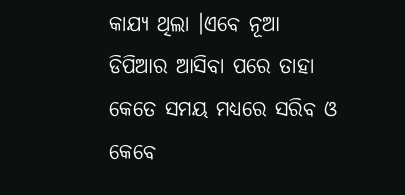କାଯ୍ୟ ଥିଲା ।ଏବେ ନୂଆ ଡିପିଆର ଆସିବା ପରେ ତାହା କେତେ ସମୟ ମଧ୍ୟରେ ସରିବ ଓ କେବେ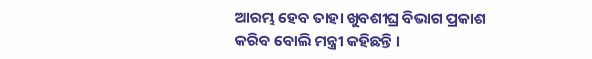ଆରମ୍ଭ ହେବ ତାହା ଖୁବଶୀଘ୍ର ବିଭାଗ ପ୍ରକାଶ କରିବ ବୋଲି ମନ୍ତ୍ରୀ କହିଛନ୍ତି ।